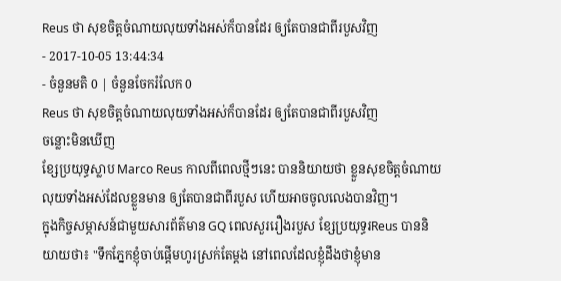Reus ថា សុខចិត្តចំណាយលុយទាំងអស់ក៏បានដែរ ឲ្យតែបានជាពីរបួសវិញ
- 2017-10-05 13:44:34
- ចំនួនមតិ 0 | ចំនួនចែករំលែក 0
Reus ថា សុខចិត្តចំណាយលុយទាំងអស់ក៏បានដែរ ឲ្យតែបានជាពីរបួសវិញ
ចន្លោះមិនឃើញ
ខ្សែប្រយុទ្ធស្លាប Marco Reus កាលពីពេលថ្មីៗនេះ បាននិយាយថា ខ្លួនសុខចិត្តចំណាយលុយទាំងអស់ដែលខ្លួនមាន ឲ្យតែបានជាពីរបួស ហើយអាចចូលលេងបានវិញ។
ក្នុងកិច្ចសម្ភាសន៍ជាមួយសារព័ត៌មាន GQ ពេលសួររឿងរបួស ខ្សែប្រយុទ្ធរReus បាននិយាយថា៖ "ទឹកភ្នែកខ្ញុំចាប់ផ្ដើមហូរស្រក់តែម្ដង នៅពេលដែលខ្ញុំដឹងថាខ្ញុំមាន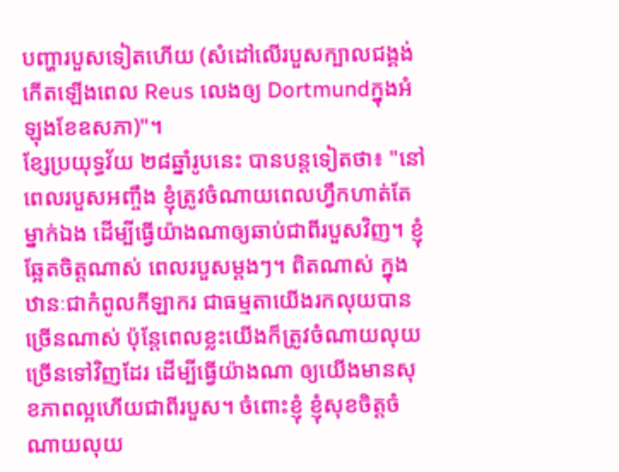បញ្ហារបួសទៀតហើយ (សំដៅលើរបួសក្បាលជង្គង់កើតឡើងពេល Reus លេងឲ្យ Dortmundក្នុងអំឡុងខែឧសភា)"។
ខ្សែប្រយុទ្ធវ័យ ២៨ឆ្នាំរូបនេះ បានបន្តទៀតថា៖ "នៅពេលរបួសអញ្ចឹង ខ្ញុំត្រូវចំណាយពេលហ្វឹកហាត់តែម្នាក់ឯង ដើម្បីធ្វើយ៉ាងណាឲ្យឆាប់ជាពីរបួសវិញ។ ខ្ញុំឆ្អែតចិត្តណាស់ ពេលរបួសម្ដងៗ។ ពិតណាស់ ក្នុងឋានៈជាកំពូលកីឡាករ ជាធម្មតាយើងរកលុយបានច្រើនណាស់ ប៉ុន្តែពេលខ្លះយើងក៏ត្រូវចំណាយលុយច្រើនទៅវិញដែរ ដើម្បីធ្វើយ៉ាងណា ឲ្យយើងមានសុខភាពល្អហើយជាពីរបួស។ ចំពោះខ្ញុំ ខ្ញុំសុខចិត្តចំណាយលុយ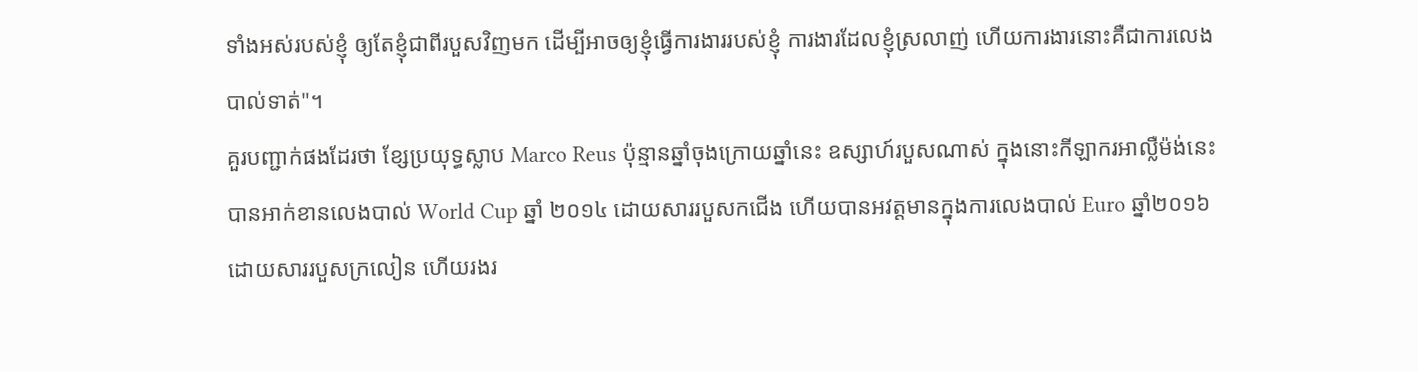ទាំងអស់របស់ខ្ញុំ ឲ្យតែខ្ញុំជាពីរបួសវិញមក ដើម្បីអាចឲ្យខ្ញុំធ្វើការងាររបស់ខ្ញុំ ការងារដែលខ្ញុំស្រលាញ់ ហើយការងារនោះគឺជាការលេងបាល់ទាត់"។
គួរបញ្ជាក់ផងដែរថា ខ្សែប្រយុទ្ធស្លាប Marco Reus ប៉ុន្មានឆ្នាំចុងក្រោយឆ្នាំនេះ ឧស្សាហ៍របួសណាស់ ក្នុងនោះកីឡាករអាល្លឺម៉ង់នេះ បានអាក់ខានលេងបាល់ World Cup ឆ្នាំ ២០១៤ ដោយសាររបួសកជើង ហើយបានអវត្តមានក្នុងការលេងបាល់ Euro ឆ្នាំ២០១៦ ដោយសាររបួសក្រលៀន ហើយរងរ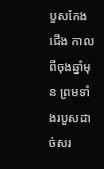បួសកែងជើង កាលពីចុងឆ្នាំមុន ព្រមទាំងរបួសដាច់សរ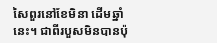សៃពួរនៅខែមិនា ដើមឆ្នាំនេះ។ ជាពីរបួសមិនបានប៉ុ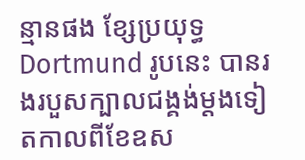ន្មានផង ខ្សែប្រយុទ្ធ Dortmund រូបនេះ បានរងរបួសក្បាលជង្គង់ម្ដងទៀតកាលពីខែឧស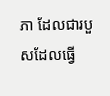ភា ដែលជារបួសដែលធ្វើ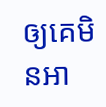ឲ្យគេមិនអា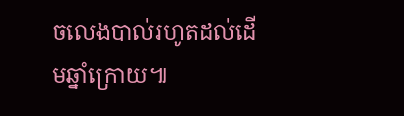ចលេងបាល់រហូតដល់ដើមឆ្នាំក្រោយ៕